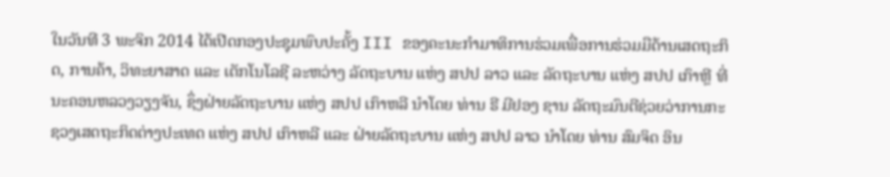ໃນວັນທີ 3 ພະຈິກ 2014 ໄດ້ເປີດກອງປະຊຸມພົບປະຄັ້ງ III ຂອງຄະນະກຳມາທິການຮ່ວມເພື່ອການຮ່ວມມືດ້ານເສດຖະກິດ, ການຄ້າ, ວິທະຍາສາດ ແລະ ເຕັກໂນໂລຊີ ລະຫວ່າງ ລັດຖະບານ ແຫ່ງ ສປປ ລາວ ແລະ ລັດຖະບານ ແຫ່ງ ສປປ ເກົາຫຼີ ທີ່ ນະຄອນຫລວງວຽງຈັນ, ຊຶ່ງຝ່າຍລັດຖະບານ ແຫ່ງ ສປປ ເກົາຫລີ ນໍາໂດຍ ທ່ານ ຣີ ມີຢອງ ຊານ ລັດຖະມົນຕີຊ່ວຍວ່າການກະຊວງເສດຖະກິດຕ່າງປະເທດ ແຫ່ງ ສປປ ເກົາຫລີ ແລະ ຝ່າຍລັດຖະບານ ແຫ່ງ ສປປ ລາວ ນໍາໂດຍ ທ່ານ ສົມຈິດ ອິນ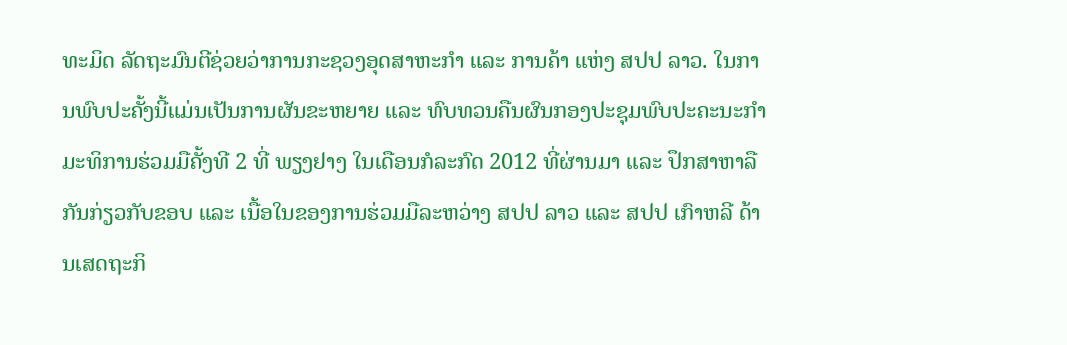ທະມິດ ລັດຖະມົນຕີຊ່ວຍວ່າການກະຊວງອຸດສາຫະກຳ ແລະ ການຄ້າ ແຫ່ງ ສປປ ລາວ. ໃນການພົບປະຄັ້ງນີ້ແມ່ນເປັນການຜັນຂະຫຍາຍ ແລະ ທົບທວນຄືນຜົນກອງປະຊຸມພົບປະຄະນະກໍາມະທິການຮ່ວມມືຄັ້ງທີ 2 ທີ່ ພຽງຢາງ ໃນເດືອນກໍລະກົດ 2012 ທີ່ຜ່ານມາ ແລະ ປຶກສາຫາລືກັນກ່ຽວກັບຂອບ ແລະ ເນື້ອໃນຂອງການຮ່ວມມືລະຫວ່າງ ສປປ ລາວ ແລະ ສປປ ເກົາຫລີ ດ້ານເສດຖະກິ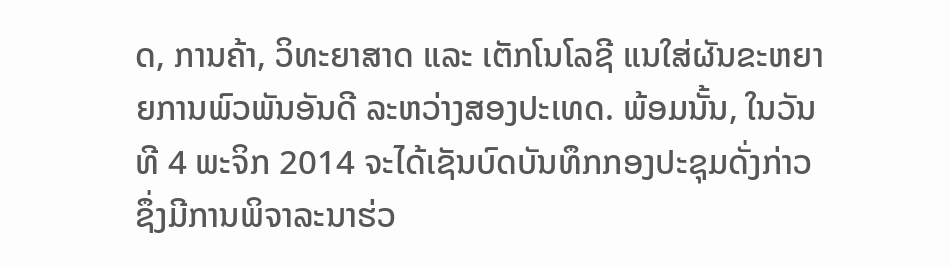ດ, ການຄ້າ, ວິທະຍາສາດ ແລະ ເຕັກໂນໂລຊີ ແນໃສ່ຜັນຂະຫຍາຍການພົວພັນອັນດີ ລະຫວ່າງສອງປະເທດ. ພ້ອມນັ້ນ, ໃນວັນທີ 4 ພະຈິກ 2014 ຈະໄດ້ເຊັນບົດບັນທຶກກອງປະຊຸມດັ່ງກ່າວຊຶ່ງມີການພິຈາລະນາຮ່ວ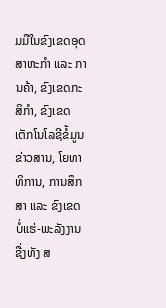ມມືໃນຂົງເຂດອຸດສາຫະກຳ ແລະ ການຄ້າ, ຂົງເຂດກະສິກຳ, ຂົງເຂດເຕັກໂນໂລຊີຂໍ້ມູນຂ່າວສານ, ໂຍທາທິການ, ການສຶກສາ ແລະ ຂົງເຂດບໍ່ແຮ່-ພະລັງງານຊື່ງທັງ ສ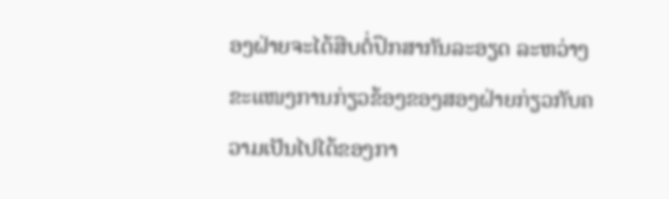ອງຝ່າຍຈະໄດ້ສືບຕໍ່ປຶກສາກັນລະອຽດ ລະຫວ່າງຂະແໜງການກ່ຽວຂ້ອງຂອງສອງຝ່າຍກ່ຽວກັບຄວາມເປັນໄປໄດ້ຂອງກາ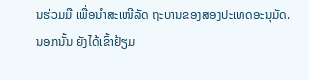ນຮ່ວມມື ເພື່ອນຳສະເໜີລັດ ຖະບານຂອງສອງປະເທດອະນຸມັດ.
ນອກນັ້ນ ຍັງໄດ້ເຂົ້າຢ້ຽມ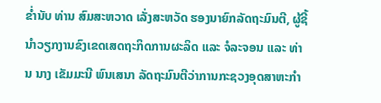ຂໍ່ານັບ ທ່ານ ສົມສະຫວາດ ເລັ່ງສະຫວັດ ຮອງນາຍົກລັດຖະມົນຕີ, ຜູ້ຊີ້ນຳວຽກງານຂົງເຂດເສດຖະກິດການຜະລິດ ແລະ ຈໍລະຈອນ ແລະ ທ່ານ ນາງ ເຂັມມະນີ ພົນເສນາ ລັດຖະມົນຕີວ່າການກະຊວງອຸດສາຫະກຳ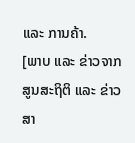ແລະ ການຄ້າ.
[ພາບ ແລະ ຂ່າວຈາກ ສູນສະຖິຕິ ແລະ ຂ່າວສາ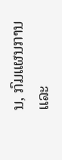ນ, ກົມແຜນການ ແລະ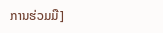ການຮ່ວມມື]